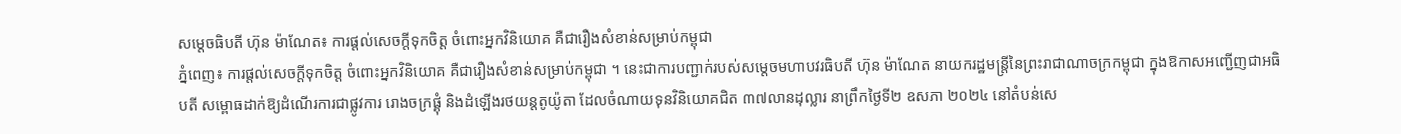សម្តេចធិបតី ហ៊ុន ម៉ាណែត៖ ការផ្តល់សេចក្តីទុកចិត្ត ចំពោះអ្នកវិនិយោគ គឺជារឿងសំខាន់សម្រាប់កម្ពុជា
ភ្នំពេញ៖ ការផ្តល់សេចក្តីទុកចិត្ត ចំពោះអ្នកវិនិយោគ គឺជារឿងសំខាន់សម្រាប់កម្ពុជា ។ នេះជាការបញ្ជាក់របស់សម្តេចមហាបវរធិបតី ហ៊ុន ម៉ាណែត នាយករដ្ឋមន្ត្រីនៃព្រះរាជាណាចក្រកម្ពុជា ក្នុងឱកាសអញ្ជើញជាអធិបតី សម្ពោធដាក់ឱ្យដំណើរការជាផ្លូវការ រោងចក្រផ្គុំ និងដំឡើងរថយន្តតូយ៉ូតា ដែលចំណាយទុនវិនិយោគជិត ៣៧លានដុល្លារ នាព្រឹកថ្ងៃទី២ ឧសភា ២០២៤ នៅតំបន់សេ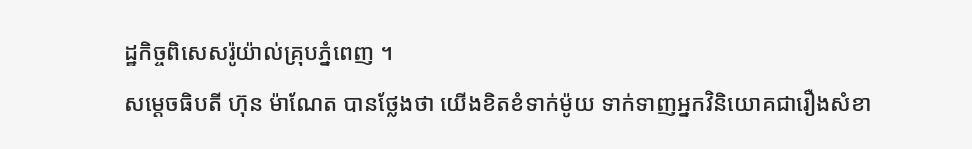ដ្ឋកិច្ចពិសេសរ៉ូយ៉ាល់គ្រុបភ្នំពេញ ។
សម្តេចធិបតី ហ៊ុន ម៉ាណែត បានថ្លែងថា យើងខិតខំទាក់ម៉ូយ ទាក់ទាញអ្នកវិនិយោគជារឿងសំខា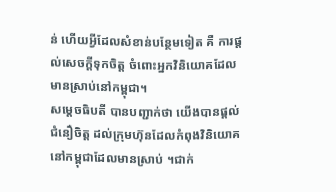ន់ ហើយអ្វីដែលសំខាន់បន្ថែមទៀត គឺ ការផ្តល់សេចក្តីទុកចិត្ត ចំពោះអ្នកវិនិយោគដែលមានស្រាប់នៅកម្ពុជា។
សម្តេចធិបតី បានបញ្ជាក់ថា យើងបានផ្តល់ជំនឿចិត្ត ដល់ក្រុមហ៊ុនដែលកំពុងវិនិយោគនៅកម្ពុជាដែលមានស្រាប់ ។ជាក់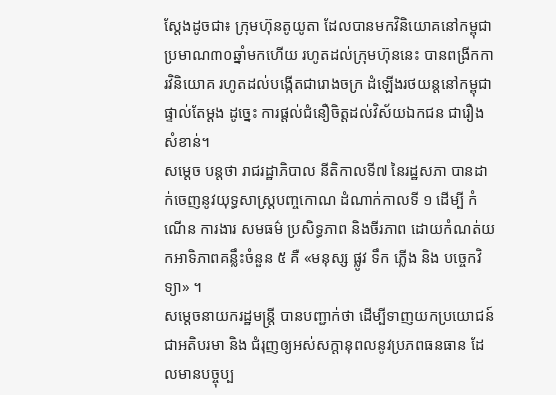ស្តែងដូចជា៖ ក្រុមហ៊ុនតូយូតា ដែលបានមកវិនិយោគនៅកម្ពុជា ប្រមាណ៣០ឆ្នាំមកហើយ រហូតដល់ក្រុមហ៊ុននេះ បានពង្រីកការវិនិយោគ រហូតដល់បង្កើតជារោងចក្រ ដំឡើងរថយន្តនៅកម្ពុជា ផ្ទាល់តែម្តង ដូច្នេះ ការផ្តល់ជំនឿចិត្តដល់វិស័យឯកជន ជារឿងសំខាន់។
សម្តេច បន្តថា រាជរដ្ឋាភិបាល នីតិកាលទី៧ នៃរដ្ឋសភា បានដាក់ចេញនូវយុទ្ធសាស្ត្របញ្ចកោណ ដំណាក់កាលទី ១ ដើម្បី កំណើន ការងារ សមធម៌ ប្រសិទ្ធភាព និងចីរភាព ដោយកំណត់យកអាទិភាពគន្លឹះចំនួន ៥ គឺ «មនុស្ស ផ្លូវ ទឹក ភ្លើង និង បច្ចេកវិទ្យា» ។
សម្តេចនាយករដ្ឋមន្ត្រី បានបញ្ជាក់ថា ដើម្បីទាញយកប្រយោជន៍ជាអតិបរមា និង ជំរុញឲ្យអស់សក្តានុពលនូវប្រភពធនធាន ដែលមានបច្ចុប្ប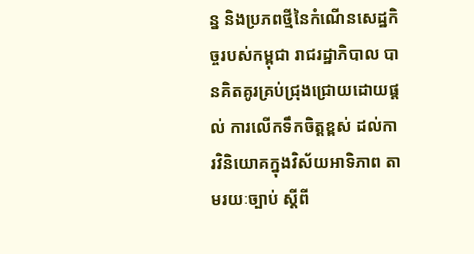ន្ន និងប្រភពថ្មីនៃកំណើនសេដ្ឋកិច្ចរបស់កម្ពុជា រាជរដ្ឋាភិបាល បានគិតគូរគ្រប់ជ្រុងជ្រោយដោយផ្តល់ ការលើកទឹកចិត្តខ្ពស់ ដល់ការវិនិយោគក្នុងវិស័យអាទិភាព តាមរយៈច្បាប់ ស្តីពី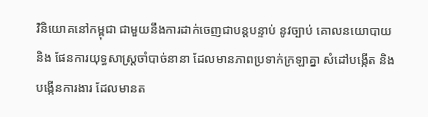វិនិយោគនៅកម្ពុជា ជាមួយនឹងការដាក់ចេញជាបន្តបន្ទាប់ នូវច្បាប់ គោលនយោបាយ និង ផែនការយុទ្ធសាស្ត្រចាំបាច់នានា ដែលមានភាពប្រទាក់ក្រឡាគ្នា សំដៅបង្កើត និងបង្កើនការងារ ដែលមានត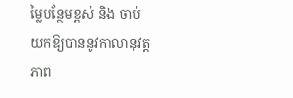ម្លៃបន្ថែមខ្ពស់ និង ចាប់យកឱ្យបាននូវកាលានុវត្តភាព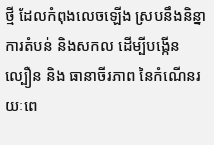ថ្មី ដែលកំពុងលេចឡើង ស្របនឹងនិន្នាការតំបន់ និងសកល ដើម្បីបង្កើនល្បឿន និង ធានាចីរភាព នៃកំណើនរយៈពេ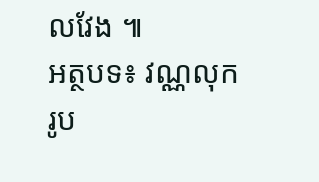លវែង ៕
អត្ថបទ៖ វណ្ណលុក
រូប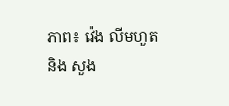ភាព៖ វ៉េង លីមហួត និង សួង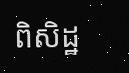ពិសិដ្ឋ